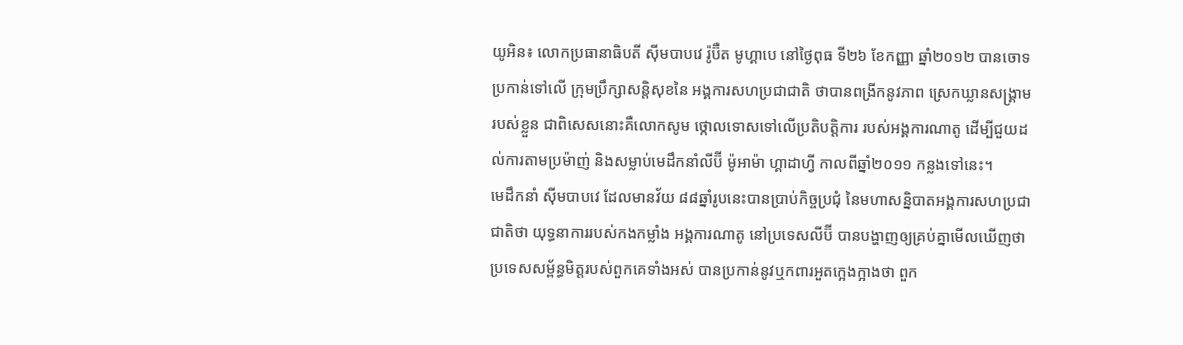យូអិន៖ លោកប្រធានាធិបតី ស៊ីមបាបវេ រ៉ូប៊ឺត មូហ្គាបេ នៅថ្ងៃពុធ ទី២៦ ខែកញ្ញា ឆ្នាំ២០១២ បានចោទប្រកាន់ទៅលើ ក្រុមប្រឹក្សាសន្តិសុខនៃ អង្គការសហប្រជាជាតិ ថាបានពង្រីកនូវភាព ស្រេកឃ្លានសង្គ្រាមរបស់ខ្លួន ជាពិសេសនោះគឺលោកសូម ថ្កោលទោសទៅលើប្រតិបត្តិការ របស់អង្គការណាតូ ដើម្បីជួយដល់ការតាមប្រម៉ាញ់ និងសម្លាប់មេដឹកនាំលីប៊ី ម៉ូអាម៉ា ហ្គាដាហ្វី កាលពីឆ្នាំ២០១១ កន្លងទៅនេះ។
មេដឹកនាំ ស៊ីមបាបវេ ដែលមានវ័យ ៨៨ឆ្នាំរូបនេះបានប្រាប់កិច្ចប្រជុំ នៃមហាសន្និបាតអង្គការសហប្រជាជាតិថា យុទ្ធនាការរបស់កងកម្លាំង អង្គការណាតូ នៅប្រទេសលីប៊ី បានបង្ហាញឲ្យគ្រប់គ្នាមើលឃើញថា ប្រទេសសម្ព័ន្ធមិត្តរបស់ពួកគេទាំងអស់ បានប្រកាន់នូវឬកពារអួតក្អេងក្អាងថា ពួក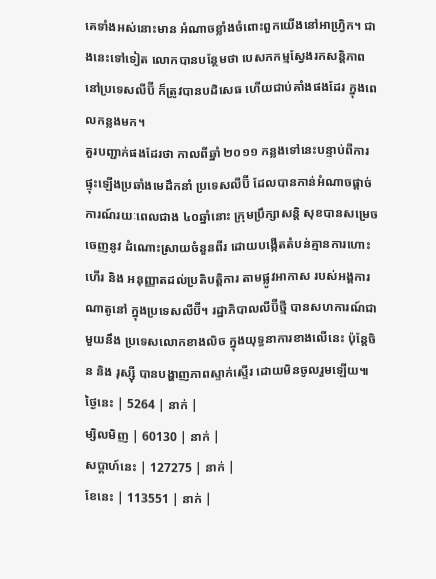គេទាំងអស់នោះមាន អំណាចខ្លាំងចំពោះពួកយើងនៅអាហ្វ្រិក។ ជាងនេះទៅទៀត លោកបានបន្ថែមថា បេសកកម្មស្វែងរកសន្តិភាព នៅប្រទេសលីប៊ី ក៏ត្រូវបានបដិសេធ ហើយជាប់គាំងផងដែរ ក្នុងពេលកន្លងមក។
គួរបញ្ជាក់ផងដែរថា កាលពីឆ្នាំ ២០១១ កន្លងទៅនេះបន្ទាប់ពីការ ផ្ទុះឡើងប្រឆាំងមេដឹកនាំ ប្រទេសលីប៊ី ដែលបានកាន់អំណាចផ្តាច់ ការណ៍រយៈពេលជាង ៤០ឆ្នាំនោះ ក្រុមប្រឹក្សាសន្តិ សុខបានសម្រេចចេញនូវ ដំណោះស្រាយចំនួនពីរ ដោយបង្កើតតំបន់គ្មានការហោះហើរ និង អនុញ្ញាតដល់ប្រតិបត្តិការ តាមផ្លូវអាកាស របស់អង្គការណាតូនៅ ក្នុងប្រទេសលីប៊ី។ រដ្ឋាភិបាលលីប៊ីថ្មី បានសហការណ៍ជាមួយនឹង ប្រទេសលោកខាងលិច ក្នុងយុទ្ធនាការខាងលើនេះ ប៉ុន្តែចិន និង រុស្ស៊ី បានបង្ហាញភាពស្ទាក់ស្ទើរ ដោយមិនចូលរួមឡើយ៕
ថ្ងៃនេះ | 5264 | នាក់ |
ម្សិលមិញ | 60130 | នាក់ |
សប្ដាហ៍នេះ | 127275 | នាក់ |
ខែនេះ | 113551 | នាក់ |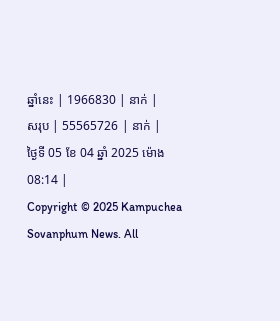ឆ្នាំនេះ | 1966830 | នាក់ |
សរុប | 55565726 | នាក់ |
ថ្ងៃទី 05 ខែ 04 ឆ្នាំ 2025 ម៉ោង 08:14 |
Copyright © 2025 Kampuchea Sovanphum News. All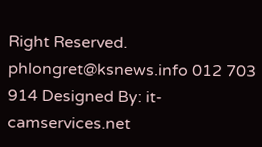Right Reserved. phlongret@ksnews.info 012 703 914 Designed By: it-camservices.net